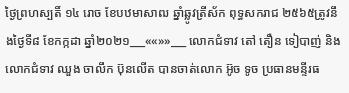ថ្ងៃព្រហស្បតិ៍ ១៤ រោច ខែបឋមាសាឍ ឆ្នាំឆ្លូវត្រីស័ក ពុទ្ធសករាជ ២៥៦៥ត្រូវនឹងថ្ងៃទី៨ ខែកក្កដា ឆ្នាំ២០២១___««»»___ លោកជំទាវ តៅ តឿន ទៀបាញ់ និងលោកជំទាវ ឈួង ចាលឹក ប៊ុនលើត បានចាត់លោក អ៊ូច ទូច ប្រធានមន្ទីរធ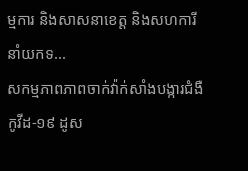ម្មការ និងសាសនាខេត្ត និងសហការី នាំយកទ...
សកម្មភាពភាពចាក់វ៉ាក់សាំងបង្ការជំងឺកូវីដ-១៩ ដូស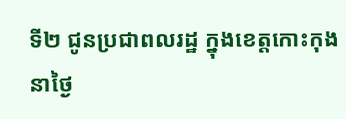ទី២ ជូនប្រជាពលរដ្ឋ ក្នុងខេត្តកោះកុង នាថ្ងៃ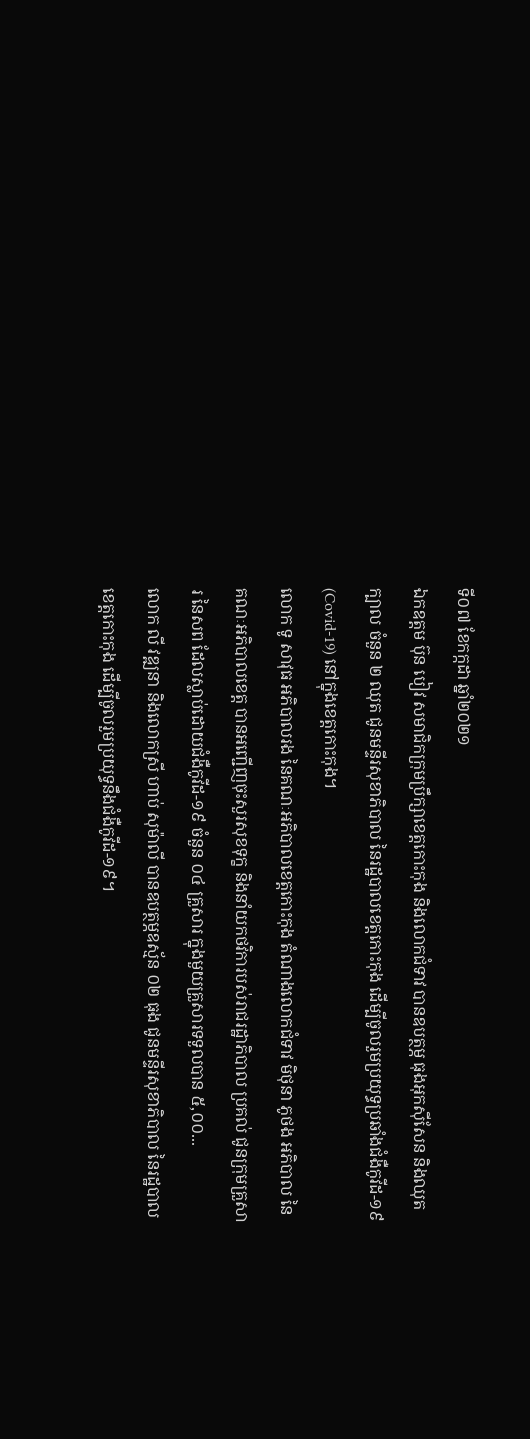ទី០៧ ខែកក្កដា ឆ្នាំ២០២១
ឯកឧត្តម ប៊ុន បៀវ សមាជិកក្រុមប្រឹក្សាខេត្តកោះកុង និងលោកជំទាវ បានឧបត្ថម្ភ ធុងអុកស៊ីសែន និងឈុតក្បាល ចំនួន ២ ឈុត ជូនមន្ទីរសុខាភិបាល នៃរដ្ឋបាលខេត្តកោះកុង ដើម្បីចូលរួមប្រយុទ្ធប្រឆាំងជំងឺកូវីដ-១៩ (Covid-19) នៅក្នុងខេត្តកោះកុង។
លោក ទូ សាវុធ អភិបាលរង នៃគណៈអភិបាលខេត្តកោះកុង តំណាងលោកជំទាវ មិថុនា ភូថង អភិបាល នៃគណៈអភិបាលខេត្ត បានអញ្ជើញចុះសួរសុខទុក្ខ និងនាំយកថវិការបស់រាជរដ្ឋាភិបាល ប្រគល់ ជូនក្រុមគ្រួសារ នៃសព ដែលស្លាប់ដោយជំងឺកូវីដ-១៩ ចំនួន ០៤ គ្រួសារ ក្នុងមួយគ្រួសារទទួលបាន ៥,០០...
លោក លី វឌ្ឍនា និងលោកស្រី ហាប់ សុម៉ាលី បានឧបត្ថម្ភឧស្ម័ន ០២ ធុង ជូនមន្ទីរសុខាភិបាល នៃរដ្ឋបាលខេត្តកោះកុង ដើម្បីចូលរួមប្រយុទ្ធនឹងជំងឺកូវីដ-១៩។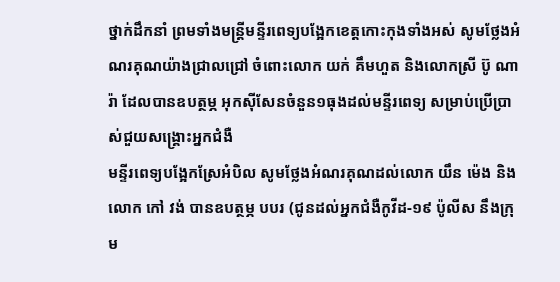ថ្នាក់ដឹកនាំ ព្រមទាំងមន្ត្រីមន្ទីរពេទ្យបង្អែកខេត្តកោះកុងទាំងអស់ សូមថ្លែងអំណរគុណយ៉ាងជ្រាលជ្រៅ ចំពោះលោក យក់ គឹមហួត និងលោកស្រី ប៊ូ ណារ៉ា ដែលបានឧបត្ថម្ភ អុកស៊ីសែនចំនួន១ធុងដល់មន្ទីរពេទ្យ សម្រាប់ប្រើប្រាស់ជួយសង្គ្រោះអ្នកជំងឺ
មន្ទីរពេទ្យបង្អែកស្រែអំបិល សូមថ្លែងអំណរគុណដល់លោក យឹន ម៉េង និង លោក កៅ វង់ បានឧបត្ថម្ភ បបរ (ជូនដល់អ្នកជំងឺកូវីដ-១៩ ប៉ូលីស នឹងក្រុម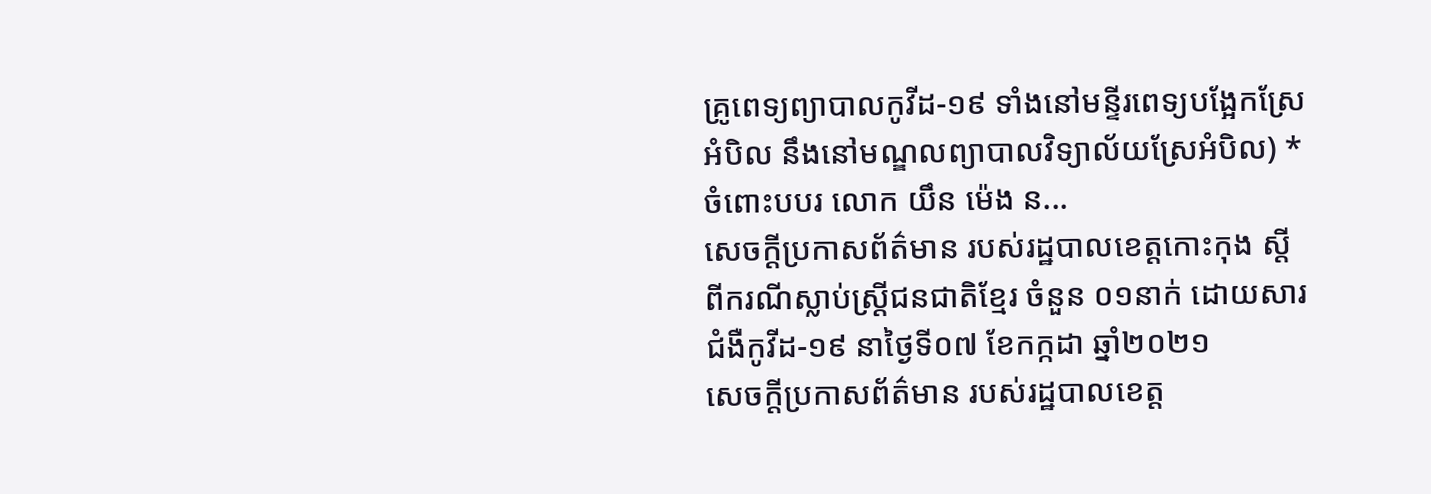គ្រូពេទ្យព្យាបាលកូវីដ-១៩ ទាំងនៅមន្ទីរពេទ្យបង្អែកស្រែអំបិល នឹងនៅមណ្ឌលព្យាបាលវិទ្យាល័យស្រែអំបិល) *ចំពោះបបរ លោក យឹន ម៉េង ន...
សេចក្ដីប្រកាសព័ត៌មាន របស់រដ្ឋបាលខេត្តកោះកុង ស្តីពីករណីស្លាប់ស្ត្រីជនជាតិខ្មែរ ចំនួន ០១នាក់ ដោយសារជំងឺកូវីដ-១៩ នាថ្ងៃទី០៧ ខែកក្កដា ឆ្នាំ២០២១
សេចក្តីប្រកាសព័ត៌មាន របស់រដ្ឋបាលខេត្ត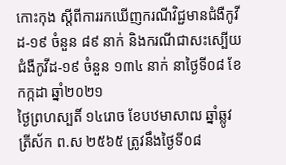កោះកុង ស្តីពីការរកឃើញករណីវិជ្ជមានជំងឺកូវីដ-១៩ ចំនួន ៨៩ នាក់ និងករណីជាសះស្បើយជំងឺកូវីដ-១៩ ចំនួន ១៣៤ នាក់ នាថ្ងៃទី០៨ ខែកក្កដា ឆ្នាំ២០២១
ថ្ងៃព្រហស្បតិ៍ ១៤រោច ខែបឋមាសាឍ ឆ្នាំឆ្លូវ ត្រីស័ក ព.ស ២៥៦៥ ត្រូវនឹងថ្ងៃទី០៨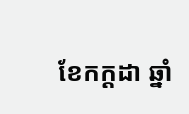ខែកក្តដា ឆ្នាំ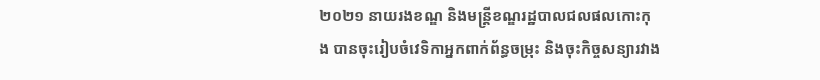២០២១ នាយរងខណ្ឌ និងមន្រ្តីខណ្ឌរដ្ឋបាលជលផលកោះកុង បានចុះរៀបចំវេទិកាអ្នកពាក់ព័ន្ធចម្រុះ និងចុះកិច្ចសន្យារវាង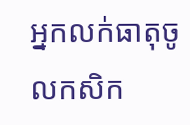អ្នកលក់ធាតុចូលកសិក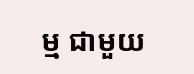ម្ម ជាមួយ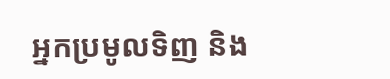អ្នកប្រមូលទិញ និង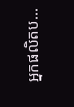អ្នកផលិតប...